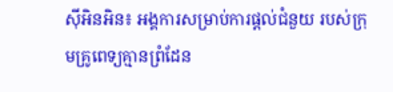ស៊ីអិនអិន៖ អង្គការសម្រាប់ការផ្តល់ជំនួយ របស់ក្រុមគ្រូពេទ្យគ្មានព្រំដែន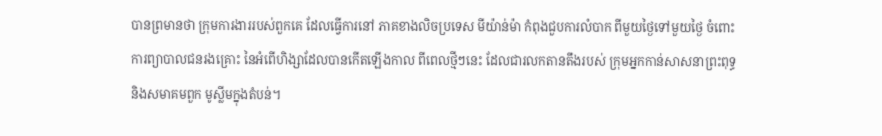បានព្រមានថា ក្រុមការងាររបស់ពួកគេ ដែលធ្វើការនៅ ភាគខាងលិចប្រទេស មីយ៉ាន់ម៉ា កំពុងជួបការលំបាក ពីមួយថ្ងៃទៅមួយថ្ងៃ ចំពោះការព្យាបាលជនរងគ្រោះ នៃអំពើហិង្សាដែលបានកើតឡើងកាល ពីពេលថ្មីៗនេះ ដែលជារលកតានតឹងរបស់ ក្រុមអ្នកកាន់សាសនាព្រះពុទ្ធ និងសមាគមពួក មូស្លីមក្នុងតំបន់។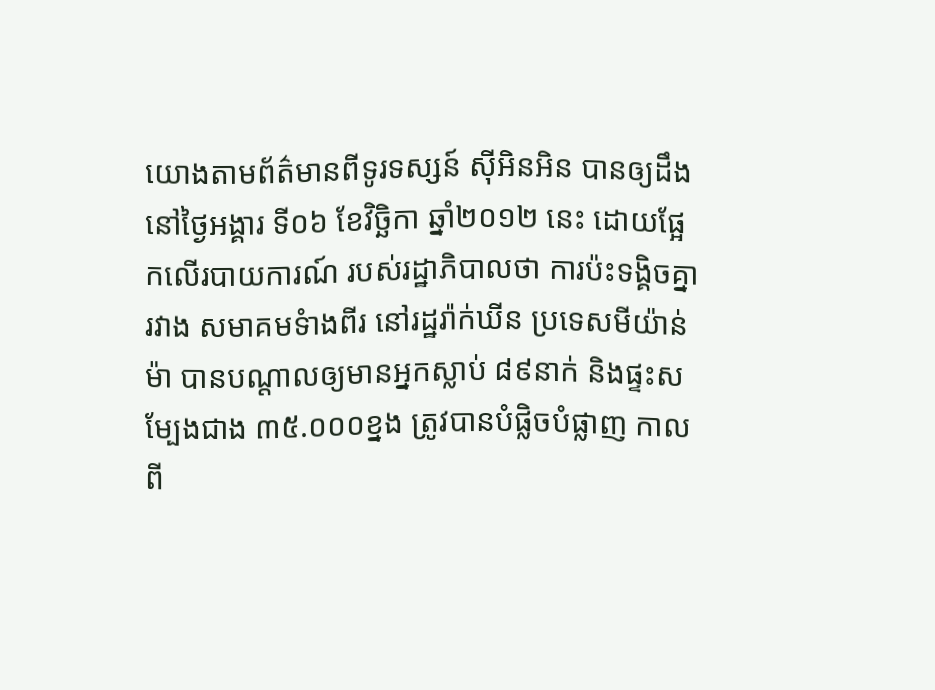យោងតាមព័ត៌មានពីទូរទស្សន៍ ស៊ីអិនអិន បានឲ្យដឹងនៅថ្ងៃអង្គារ ទី០៦ ខែវិច្ឆិកា ឆ្នាំ២០១២ នេះ ដោយផ្អែកលើរបាយការណ៍ របស់រដ្ឋាភិបាលថា ការប៉ះទង្គិចគ្នារវាង សមាគមទំាងពីរ នៅរដ្ឋរ៉ាក់ឃីន ប្រទេសមីយ៉ាន់ម៉ា បានបណ្តាលឲ្យមានអ្នកស្លាប់ ៨៩នាក់ និងផ្ទះសម្បែងជាង ៣៥.០០០ខ្នង ត្រូវបានបំផ្លិចបំផ្លាញ កាលពី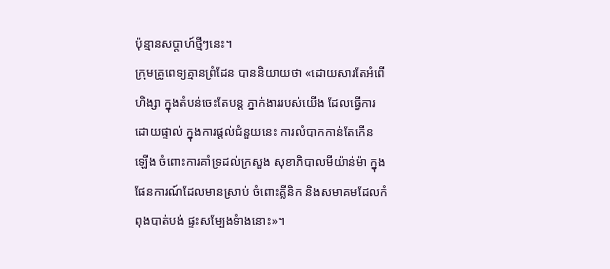ប៉ុន្មានសប្តាហ៍ថ្មីៗនេះ។
ក្រុមគ្រូពេទ្យគ្មានព្រំដែន បាននិយាយថា «ដោយសារតែអំពើហិង្សា ក្នុងតំបន់ចេះតែបន្ត ភ្នាក់ងាររបស់យើង ដែលធ្វើការដោយផ្ទាល់ ក្នុងការផ្តល់ជំនួយនេះ ការលំបាកកាន់តែកើន ឡើង ចំពោះការគាំទ្រដល់ក្រសួង សុខាភិបាលមីយ៉ាន់ម៉ា ក្នុងផែនការណ៍ដែលមានស្រាប់ ចំពោះគ្លីនិក និងសមាគមដែលកំពុងបាត់បង់ ផ្ទះសម្បែងទំាងនោះ»។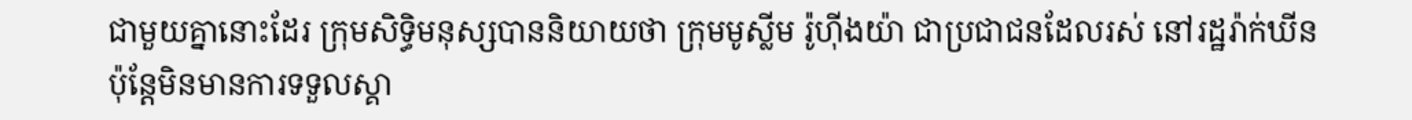ជាមួយគ្នានោះដែរ ក្រុមសិទ្ធិមនុស្សបាននិយាយថា ក្រុមមូស្លីម រ៉ូហ៊ីងយ៉ា ជាប្រជាជនដែលរស់ នៅរដ្ឋរ៉ាក់ឃីន ប៉ុន្តែមិនមានការទទួលស្គា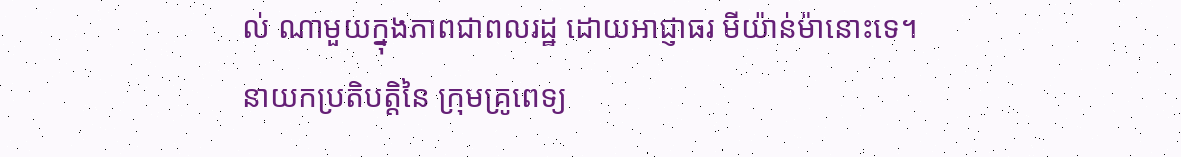ល់ ណាមួយក្នុងភាពជាពលរដ្ឋ ដោយអាជ្ញាធរ មីយ៉ាន់ម៉ានោះទេ។
នាយកប្រតិបត្តិនៃ ក្រុមគ្រូពេទ្យ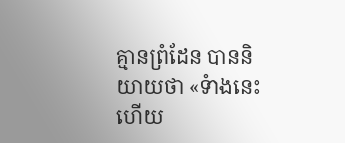គ្មានព្រំដែន បាននិយាយថា «ទំាងនេះហើយ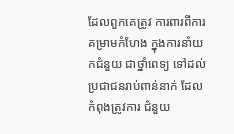ដែលពួកគេត្រូវ ការពារពីការគម្រាមកំហែង ក្នុងការនាំយកជំនួយ ជាថ្នាំពេទ្យ ទៅដល់ប្រជាជនរាប់ពាន់នាក់ ដែលកំពុងត្រូវការ ជំនួយ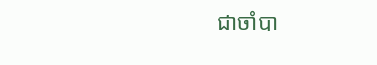ជាចាំបា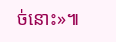ច់នោះ»៕